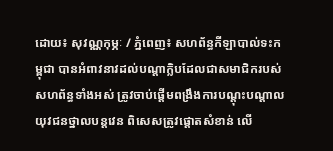ដោយ៖ សុវណ្ណកុម្ភៈ / ភ្នំពេញ៖ សហព័ន្ធកីឡាបាល់ទះកម្ពុជា បានអំពាវនាវដល់បណ្ដាក្លិបដែលជាសមាជិករបស់សហព័ន្ធទាំងអស់ ត្រូវចាប់ផ្ដើមពង្រឹងការបណ្ដុះបណ្ដាល យុវជនថ្នាលបន្ដវេន ពិសេសត្រូវផ្ដោតសំខាន់ លើ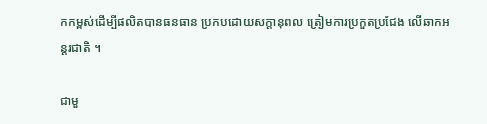កកម្ពស់ដើម្បីផលិតបានធនធាន ប្រកបដោយសក្ដានុពល ត្រៀមការប្រកួតប្រជែង លើឆាកអន្ដរជាតិ ។

ជាមួ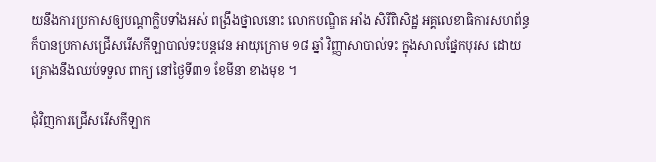យនឹងការប្រកាសឲ្យបណ្ដាក្លិបទាំងអស់ ពង្រឹងថ្នាលនោះ លោកបណ្ឌិត អាំង សិរីពិសិដ្ឋ អគ្គលេខាធិការសហព័ន្ធ ក៏បានប្រកាសជ្រើសរើសកីឡាបាល់ទះបន្ដវេន អាយុក្រោម ១៨ ឆ្នាំ វិញ្ញាសាបាល់ទះ ក្នុងសាលផ្នែកបុរស ដោយគ្រោងនឹងឈប់ទទួល ពាក្យ នៅថ្ងៃទី៣១ ខែមីនា ខាងមុខ ។

ជុំវិញការជ្រើសរើសកីឡាក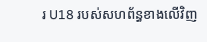រ U18 របស់សហព័ន្ធខាងលើវិញ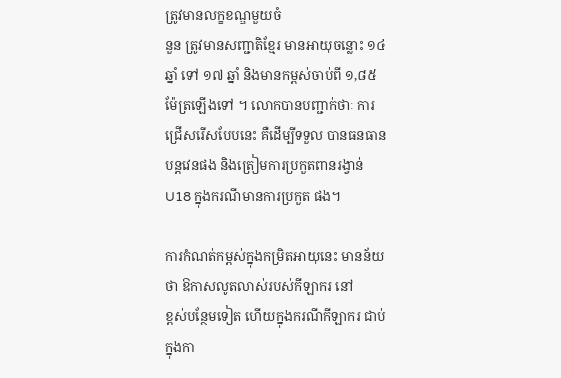ត្រូវមានលក្ខខណ្ឌមួយចំ
នួន ត្រូវមានសញ្ជាតិខ្មែរ មានអាយុចន្លោះ ១៤ ឆ្នាំ ទៅ ១៧ ឆ្នាំ និងមានកម្ពស់ចាប់ពី ១,៨៥ ម៉ែត្រឡើងទៅ ។ លោកបានបញ្ជាក់ថាៈ ការជ្រើសរើសបែបនេះ គឺដើម្បីទទួល បានធនធានបន្ដវេនផង និងត្រៀមការប្រកួតពានរង្វាន់ U18 ក្នុងករណីមានការប្រកួត ផង។

ការកំណត់កម្ពស់ក្នុងកម្រិតអាយុនេះ មានន័យថា ឱកាសលូតលាស់របស់កីឡាករ នៅ
ខ្ពស់បន្ថែមទៀត ហើយក្នុងករណីកីឡាករ ជាប់ក្នុងកា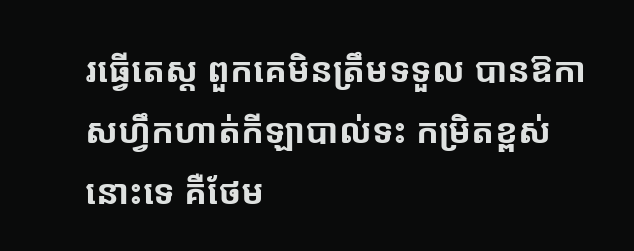រធ្វើតេស្ដ ពួកគេមិនត្រឹមទទួល បានឱកាសហ្វឹកហាត់កីឡាបាល់ទះ កម្រិតខ្ពស់នោះទេ គឺថែម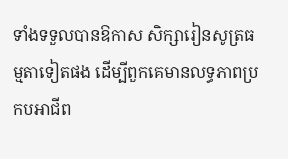ទាំងទទួលបានឱកាស សិក្សារៀនសូត្រធម្មតាទៀតផង ដើម្បីពួកគេមានលទ្ធភាពប្រកបអាជីព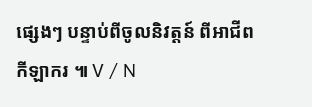ផ្សេងៗ បន្ទាប់ពីចូលនិវត្ដន៍ ពីអាជីពកីឡាករ ៕ V / N